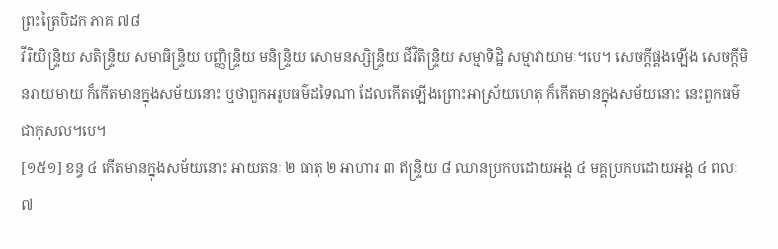ព្រះត្រៃបិដក ភាគ ៧៨
វីរិយិន្ទ្រិយ សតិន្ទ្រិយ សមាធិន្ទ្រិយ បញ្ញិន្ទ្រិយ មនិន្ទ្រិយ សោមនស្សិន្ទ្រិយ ជីវិតិន្ទ្រិយ សម្មាទិដ្ឋិ សម្មាវាយាមៈ។បេ។ សេចក្តីផ្គងឡើង សេចក្តីមិនរាយមាយ ក៏កើតមានក្នុងសម័យនោះ ឬថាពួកអរូបធម៌ដទៃណា ដែលកើតឡើងព្រោះអាស្រ័យហេតុ ក៏កើតមានក្នុងសម័យនោះ នេះពួកធម៌ជាកុសល។បេ។
[១៥១] ខន្ធ ៤ កើតមានក្នុងសម័យនោះ អាយតនៈ ២ ធាតុ ២ អាហារ ៣ ឥន្ទ្រិយ ៨ ឈានប្រកបដោយអង្គ ៤ មគ្គប្រកបដោយអង្គ ៤ ពលៈ ៧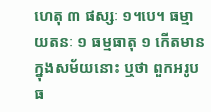ហេតុ ៣ ផស្សៈ ១។បេ។ ធម្មាយតនៈ ១ ធម្មធាតុ ១ កើតមានក្នុងសម័យនោះ ឬថា ពួកអរូបធ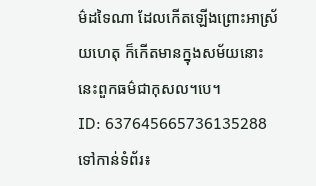ម៌ដទៃណា ដែលកើតឡើងព្រោះអាស្រ័យហេតុ ក៏កើតមានក្នុងសម័យនោះ នេះពួកធម៌ជាកុសល។បេ។
ID: 637645665736135288
ទៅកាន់ទំព័រ៖